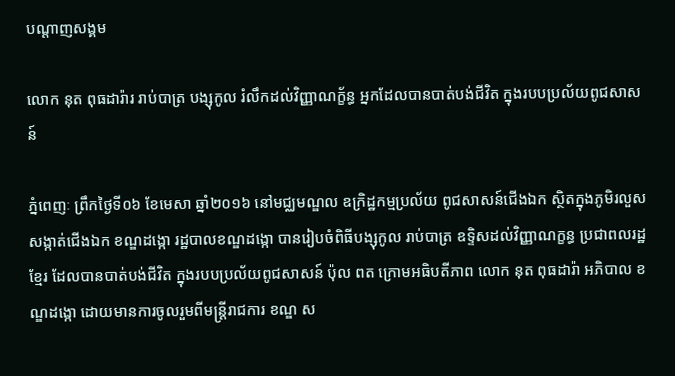បណ្តាញសង្គម

លោក នុត ពុធដារ៉ារ រាប់បាត្រ បង្សុកូល រំលឹកដល់វិញ្ញាណក្ខ័ន្ធ អ្នកដែលបានបាត់បង់ជីវិត ក្នុងរបបប្រល័យពូជសាសន៍

ភ្នំពេញៈ ព្រឹកថ្ងៃទី០៦ ខែមេសា ឆ្នាំ២០១៦ នៅមជ្ឈមណ្ឌល ឧក្រិដ្ឋកម្មប្រល័យ ពូជសាសន៍ជើងឯក ស្ថិតក្នុងភូមិរលួស សង្កាត់ជើងឯក ខណ្ឌដង្កោ រដ្ឋបាលខណ្ឌដង្កោ បានរៀបចំពិធីបង្សុកូល រាប់បាត្រ ឧទ្ទិសដល់វិញ្ញាណក្ខន្ធ ប្រជាពលរដ្ឋខ្មែរ ដែលបានបាត់បង់ជីវិត ក្នុងរបបប្រល័យពូជសាសន៍ ប៉ុល ពត ក្រោមអធិបតីភាព លោក នុត ពុធដារ៉ា អភិបាល ខណ្ឌដង្កោ ដោយមានការចូលរួមពីមន្ត្រីរាជការ ខណ្ឌ ស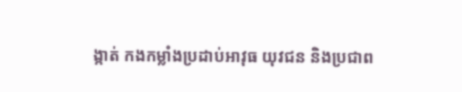ង្កាត់ កងកម្លាំងប្រដាប់អាវុធ យុវជន និងប្រជាព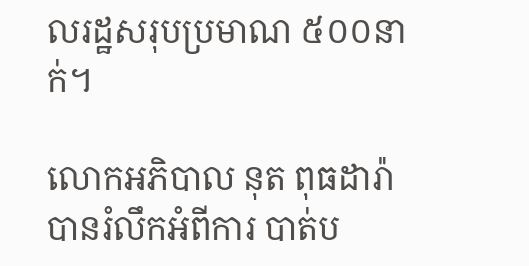លរដ្ឋសរុបប្រមាណ ៥០០នាក់។

លោកអភិបាល នុត ពុធដារ៉ា បានរំលឹកអំពីការ បាត់ប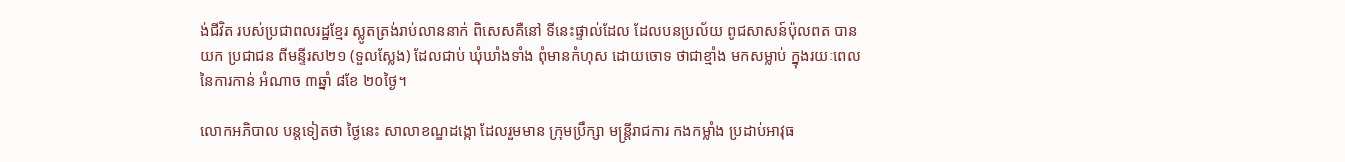ង់ជីវិត របស់ប្រជាពលរដ្ឋខ្មែរ ស្លូតត្រង់រាប់លាននាក់ ពិសេសគឺនៅ ទីនេះផ្ទាល់ដែល ដែលបនប្រល័យ ពូជសាសន៍ប៉ុលពត បានយក ប្រជាជន ពីមន្ទីរស២១ (ទួលស្លែង) ដែលជាប់ ឃុំឃាំងទាំង ពុំមានកំហុស ដោយចោទ ថាជាខ្មាំង មកសម្លាប់ ក្នុងរយៈពេល នៃការកាន់ អំណាច ៣ឆ្នាំ ៨ខែ ២០ថ្ងៃ។

លោកអភិបាល បន្តទៀតថា ថ្ងៃនេះ សាលាខណ្ឌដង្កោ ដែលរួមមាន ក្រុមប្រឹក្សា មន្ត្រីរាជការ កងកម្លាំង ប្រដាប់អាវុធ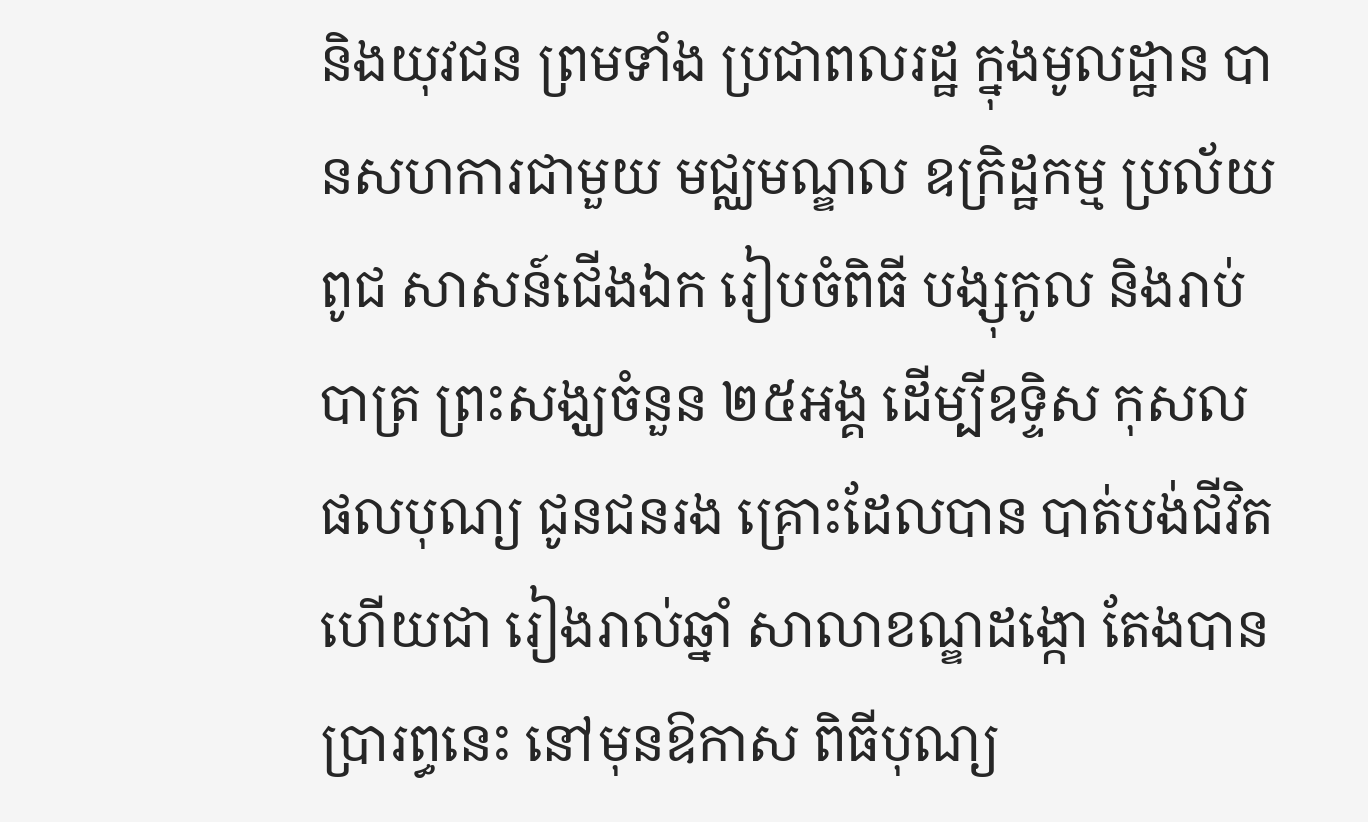និងយុវជន ព្រមទាំង ប្រជាពលរដ្ឋ ក្នុងមូលដ្ឋាន បានសហការជាមួយ មជ្ឈមណ្ឌល ឧក្រិដ្ឋកម្ម ប្រល័យពូជ សាសន៍ជើងឯក រៀបចំពិធី បង្សុកូល និងរាប់បាត្រ ព្រះសង្ឃចំនួន ២៥អង្គ ដើម្បីឧទ្ទិស កុសល ផលបុណ្យ ជូនជនរង គ្រោះដែលបាន បាត់បង់ជីវិត ហើយជា រៀងរាល់ឆ្នាំ សាលាខណ្ឌដង្កោ តែងបានប្រារព្ធនេះ នៅមុនឱកាស ពិធីបុណ្យ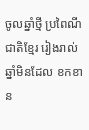ចូលឆ្នាំថ្មី ប្រពៃណីជាតិខ្មែរ រៀងរាល់ ឆ្នាំមិនដែល ខកខាន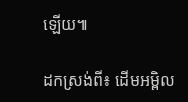ឡើយ៕

ដកស្រង់ពី៖ ដើមអម្ពិល